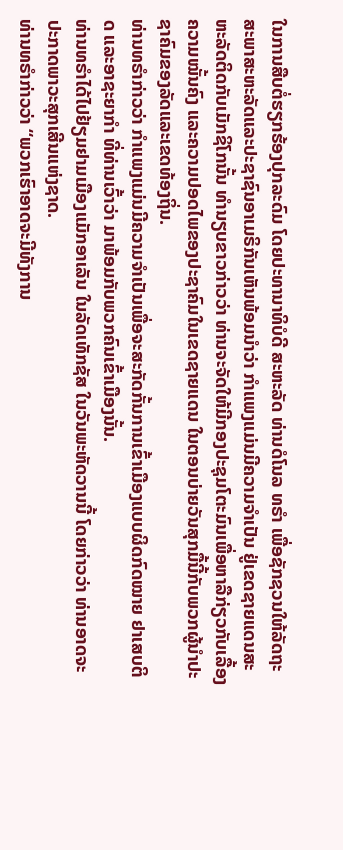ໃນການສືບຕໍ່ຮຽກຮ້ອງປຸກລະດົມ ໂດຍປະທານາທິບໍດີ ສະຫະລັດ ທ່ານດໍໂນລ ທຣຳ ເພື່ອຊັກຊວນໃຫ້ລັດຖະສະພາສະຫະລັດແລະປະຊາຊົນອາເມຣິກັນເຫັນພ້ອມນຳວ່າ ກຳແພງແມ່ນມີຄວາມຈຳເປັນ ຢູ່ເຂດຊາຍແດນສະຫະລັດຕິດກັບເມັກຊິໂກນັ້ນ ທຳນຽບຂາວກ່າວວ່າ ທ່ານຈະຈັດໃຫ້ມີກອງປະຊຸມໂຕະມົນເພື່ອຫາລືກ່ຽວກັບເລື້ອງຄວາມໝັ້ນຄົງ ແລະຄວາມປອດໄພຂອງປະຊາຄົມໃນເຂດຊາຍແດນ ໃນຕອນບ່າຍວັນສຸກມື້ນີ້ກັບພວກຜູ້ນຳປະຊາຄົມຂອງລັດແລະເຂດທ້ອງຖິ່ນ.
ທ່ານທຣຳກ່າວວ່າ ກຳແພງແມ່ນມີຄວາມຈຳເປັນເພື່ອຈະສະກັດກັ້ນການເຂົ້າເມືອງແບບຜິດກົດໝາຍ ຢາເສບຕິດ ແລະອາຊະຍາກຳ ທີ່ທ່ານເວົ້າວ່າ ມາພ້ອມກັບພວກຄົນເຂົ້າເມືອງນັ້ນ.
ທ່ານທຣຳໄດ້ໄປຢ້ຽມຢາມເມືອງແມັກອາເລັນ ໃນລັດເທັກຊັສ ໃນວັນພະຫັດວານນີ້ ໂດຍກ່າວວ່າ ທ່ານອາດຈະປະກາດພາວະສຸກເສີນແຫ່ງຊາດ.
ທ່ານທຣຳກ່າວວ່າ “ພວກເຮົາອາດຈະມີທັງການ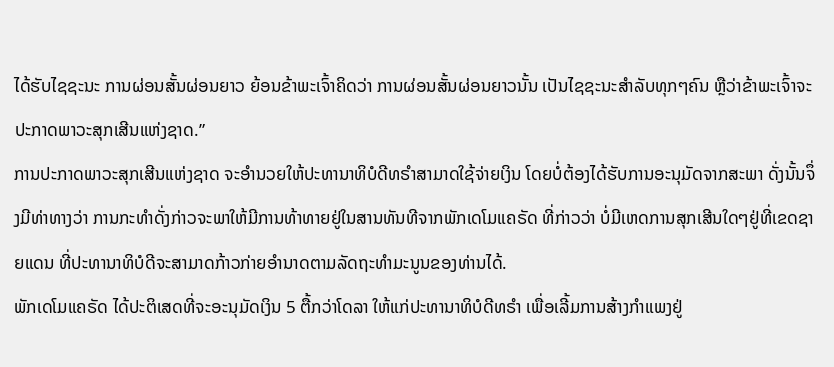ໄດ້ຮັບໄຊຊະນະ ການຜ່ອນສັ້ນຜ່ອນຍາວ ຍ້ອນຂ້າພະເຈົ້າຄິດວ່າ ການຜ່ອນສັ້ນຜ່ອນຍາວນັ້ນ ເປັນໄຊຊະນະສຳລັບທຸກໆຄົນ ຫຼືວ່າຂ້າພະເຈົ້າຈະປະກາດພາວະສຸກເສີນແຫ່ງຊາດ.”
ການປະກາດພາວະສຸກເສີນແຫ່ງຊາດ ຈະອຳນວຍໃຫ້ປະທານາທິບໍດີທຣຳສາມາດໃຊ້ຈ່າຍເງິນ ໂດຍບໍ່ຕ້ອງໄດ້ຮັບການອະນຸມັດຈາກສະພາ ດັ່ງນັ້ນຈຶ່ງມີທ່າທາງວ່າ ການກະທຳດັ່ງກ່າວຈະພາໃຫ້ມີການທ້າທາຍຢູ່ໃນສານທັນທີຈາກພັກເດໂມແຄຣັດ ທີ່ກ່າວວ່າ ບໍ່ມີເຫດການສຸກເສີນໃດໆຢູ່ທີ່ເຂດຊາຍແດນ ທີ່ປະທານາທິບໍດີຈະສາມາດກ້າວກ່າຍອຳນາດຕາມລັດຖະທຳມະນູນຂອງທ່ານໄດ້.
ພັກເດໂມແຄຣັດ ໄດ້ປະຕິເສດທີ່ຈະອະນຸມັດເງິນ 5 ຕື້ກວ່າໂດລາ ໃຫ້ແກ່ປະທານາທິບໍດີທຣຳ ເພື່ອເລີ້ມການສ້າງກຳແພງຢູ່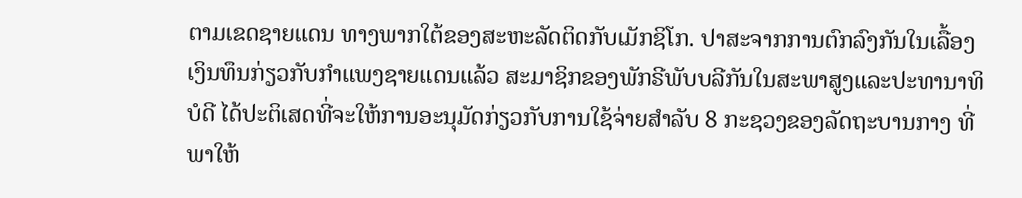ຕາມເຂດຊາຍແດນ ທາງພາກໃຕ້ຂອງສະຫະລັດຕິດກັບເມັກຊິໂກ. ປາສະຈາກການຕົກລົງກັນໃນເລື້ອງເງິນທຶນກ່ຽວກັບກຳແພງຊາຍແດນແລ້ວ ສະມາຊິກຂອງພັກຣີພັບບລີກັນໃນສະພາສູງແລະປະທານາທິບໍດີ ໄດ້ປະຕິເສດທີ່ຈະໃຫ້ການອະນຸມັດກ່ຽວກັບການໃຊ້ຈ່າຍສຳລັບ 8 ກະຊວງຂອງລັດຖະບານກາງ ທີ່ພາໃຫ້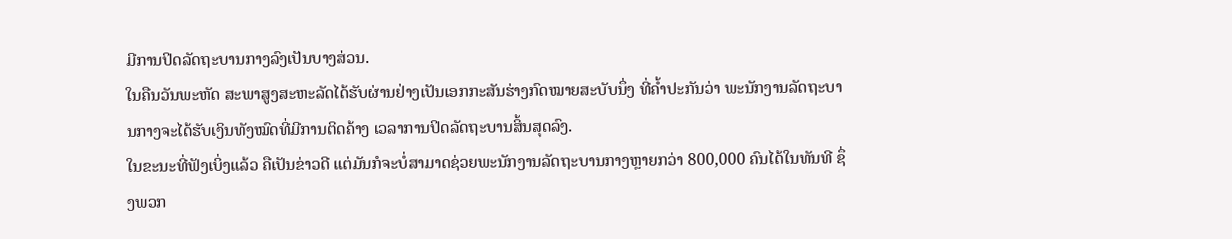ມີການປິດລັດຖະບານກາງລົງເປັນບາງສ່ວນ.
ໃນຄືນວັນພະຫັດ ສະພາສູງສະຫະລັດໄດ້ຮັບຜ່ານຢ່າງເປັນເອກກະສັນຮ່າງກົດໝາຍສະບັບນຶ່ງ ທີ່ຄ້ຳປະກັນວ່າ ພະນັກງານລັດຖະບານກາງຈະໄດ້ຮັບເງິນທັງໝົດທີ່ມີການຕິດຄ້າງ ເວລາການປິດລັດຖະບານສິ້ນສຸດລົງ.
ໃນຂະນະທີ່ຟັງເບິ່ງແລ້ວ ຄືເປັນຂ່າວດີ ແຕ່ມັນກໍຈະບໍ່ສາມາດຊ່ວຍພະນັກງານລັດຖະບານກາງຫຼາຍກວ່າ 800,000 ຄົນໄດ້ໃນທັນທີ ຊຶ່ງພວກ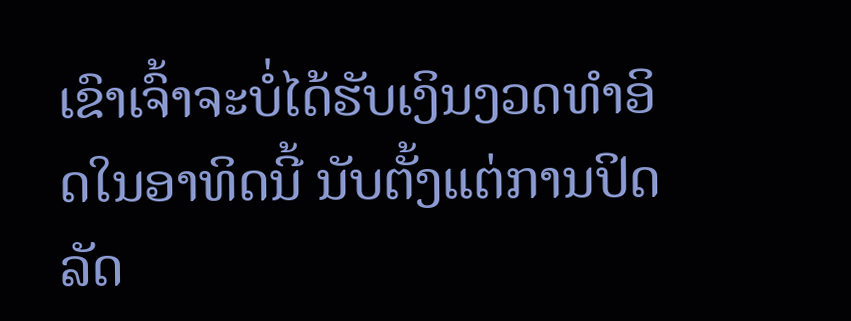ເຂົາເຈົ້າຈະບໍ່ໄດ້ຮັບເງິນງວດທຳອິດໃນອາທິດນີ້ ນັບຕັ້ງແຕ່ການປິດລັດ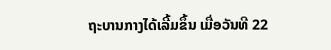ຖະບານກາງໄດ້ເລີ້ມຂຶ້ນ ເມື່ອວັນທີ 22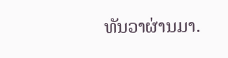ທັນວາຜ່ານມາ.